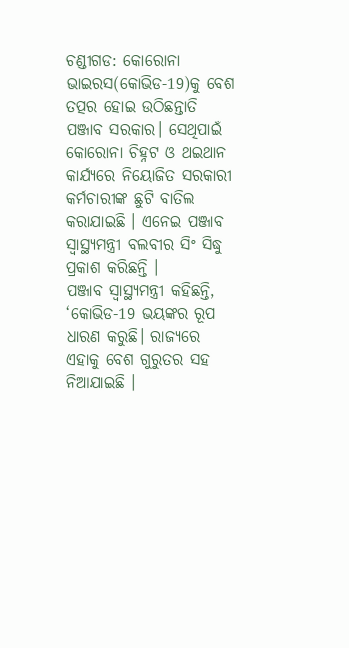ଚଣ୍ଡୀଗଡ: କୋରୋନା ଭାଇରସ(କୋଭିଡ-19)କୁ ବେଶ ତତ୍ପର ହୋଇ ଉଠିଛନ୍ତାତି ପଞ୍ଜାବ ସରକାର। ସେଥିପାଇଁ କୋରୋନା ଚିହ୍ନଟ ଓ ଥଇଥାନ କାର୍ଯ୍ୟରେ ନିୟୋଜିତ ସରକାରୀ କର୍ମଚାରୀଙ୍କ ଛୁଟି ବାତିଲ କରାଯାଇଛି । ଏନେଇ ପଞ୍ଜାବ ସ୍ବାସ୍ଥ୍ୟମନ୍ତ୍ରୀ ବଲବୀର ସିଂ ସିଦ୍ଧୁ ପ୍ରକାଶ କରିଛନ୍ତି ।
ପଞ୍ଜାବ ସ୍ବାସ୍ଥ୍ୟମନ୍ତ୍ରୀ କହିଛନ୍ତି, ‘କୋଭିଡ-19 ଭୟଙ୍କର ରୂପ ଧାରଣ କରୁଛି। ରାଜ୍ୟରେ ଏହାକୁ ବେଶ ଗୁରୁତର ସହ ନିଆଯାଇଛି ।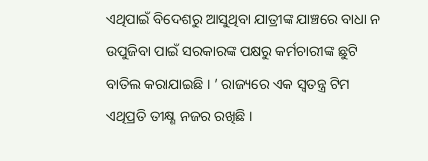ଏଥିପାଇଁ ବିଦେଶରୁ ଆସୁଥିବା ଯାତ୍ରୀଙ୍କ ଯାଞ୍ଚରେ ବାଧା ନ ଉପୁଜିବା ପାଇଁ ସରକାରଙ୍କ ପକ୍ଷରୁ କର୍ମଚାରୀଙ୍କ ଛୁଟି ବାତିଲ କରାଯାଇଛି । ’ ରାଜ୍ୟରେ ଏକ ସ୍ବତନ୍ତ୍ର ଟିମ ଏଥିପ୍ରତି ତୀକ୍ଷ୍ଣ ନଜର ରଖିଛି ।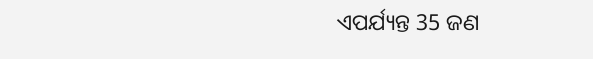ଏପର୍ଯ୍ୟନ୍ତ 35 ଜଣ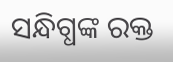ସନ୍ଧିଗ୍ଧଙ୍କ ରକ୍ତ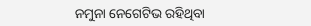ନମୁନା ନେଗେଟିଭ ରହିଥିବା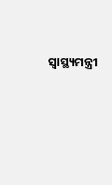ସ୍ବାସ୍ଥ୍ୟମନ୍ତ୍ରୀ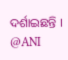ଦର୍ଶାଇଛନ୍ତି ।
@ANI